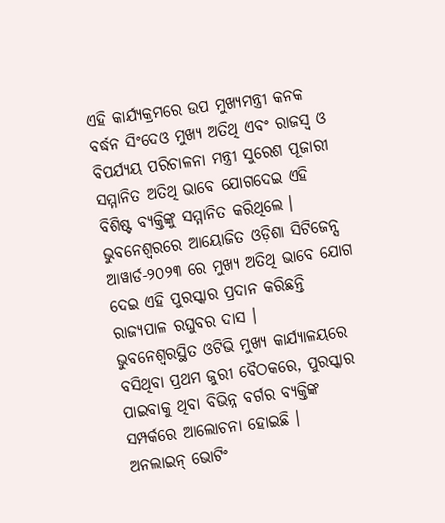ଏହି କାର୍ଯ୍ୟକ୍ରମରେ ଉପ ମୁଖ୍ୟମନ୍ତ୍ରୀ କନକ ବର୍ଦ୍ଧନ ସିଂଦେଓ ମୁଖ୍ୟ ଅତିଥି ଏବଂ ରାଜସ୍ବ ଓ ବିପର୍ଯ୍ୟୟ ପରିଚାଳନା ମନ୍ତ୍ରୀ ସୁରେଶ ପୂଜାରୀ ସମ୍ମାନିତ ଅତିଥି ଭାବେ ଯୋଗଦେଇ ଏହି ବିଶିଷ୍ଟ ବ୍ୟକ୍ତିଙ୍କୁ ସମ୍ମାନିତ କରିଥିଲେ ।
ଭୁବନେଶ୍ୱରରେ ଆୟୋଜିତ ଓଡ଼ିଶା ସିଟିଜେନ୍ସ ଆୱାର୍ଡ-୨୦୨୩ ରେ ମୁଖ୍ୟ ଅତିଥି ଭାବେ ଯୋଗ ଦେଇ ଏହି ପୁରସ୍କାର ପ୍ରଦାନ କରିଛନ୍ତି ରାଜ୍ୟପାଳ ରଘୁବର ଦାସ ।
ଭୁବନେଶ୍ୱରସ୍ଥିତ ଓଟିଭି ମୁଖ୍ୟ କାର୍ଯ୍ୟାଳୟରେ ବସିଥିବା ପ୍ରଥମ ଜୁରୀ ବୈଠକରେ, ପୁରସ୍କାର ପାଇବାକୁ ଥିବା ବିଭିନ୍ନ ବର୍ଗର ବ୍ୟକ୍ତିଙ୍କ ସମ୍ପର୍କରେ ଆଲୋଚନା ହୋଇଛି ।
ଅନଲାଇନ୍ ଭୋଟିଂ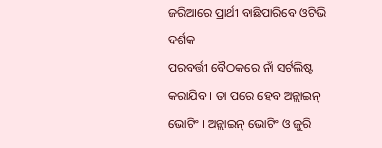ଜରିଆରେ ପ୍ରାର୍ଥୀ ବାଛିପାରିବେ ଓଟିଭି ଦର୍ଶକ
ପରବର୍ତ୍ତୀ ବୈଠକରେ ନାଁ ସର୍ଟଲିଷ୍ଟ କରାଯିବ । ତା ପରେ ହେବ ଅନ୍ଲାଇନ୍ ଭୋଟିଂ । ଅନ୍ଲାଇନ୍ ଭୋଟିଂ ଓ ଜୁରି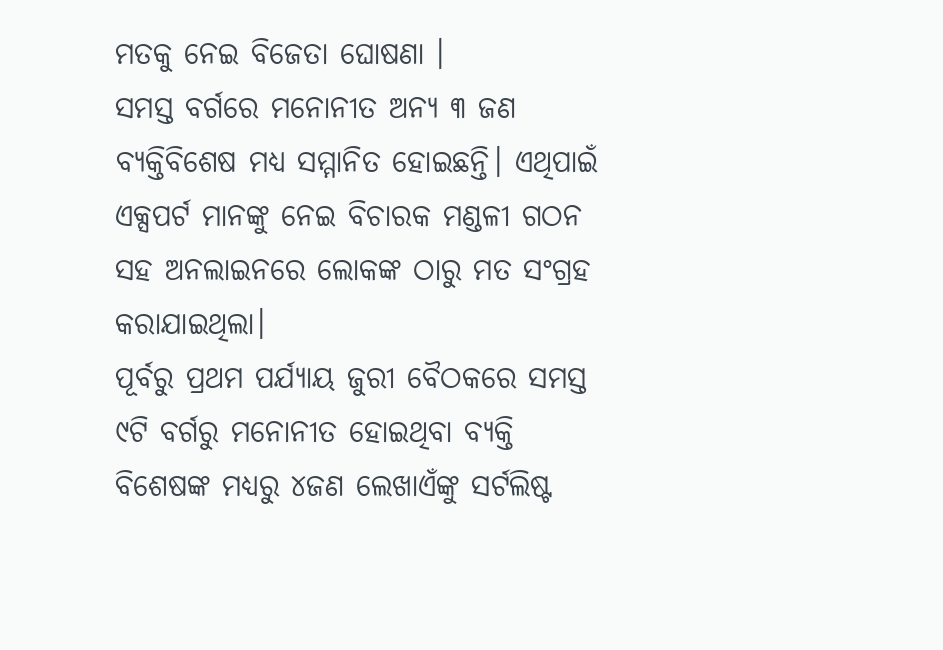ମତକୁ ନେଇ ବିଜେତା ଘୋଷଣା ।
ସମସ୍ତ ବର୍ଗରେ ମନୋନୀତ ଅନ୍ୟ ୩ ଜଣ ବ୍ୟକ୍ତିବିଶେଷ ମଧ୍ୟ ସମ୍ମାନିତ ହୋଇଛନ୍ତି। ଏଥିପାଇଁ ଏକ୍ସପର୍ଟ ମାନଙ୍କୁ ନେଇ ବିଚାରକ ମଣ୍ଡଳୀ ଗଠନ ସହ ଅନଲାଇନରେ ଲୋକଙ୍କ ଠାରୁ ମତ ସଂଗ୍ରହ କରାଯାଇଥିଲା।
ପୂର୍ବରୁ ପ୍ରଥମ ପର୍ଯ୍ୟାୟ ଜୁରୀ ବୈଠକରେ ସମସ୍ତ ୯ଟି ବର୍ଗରୁ ମନୋନୀତ ହୋଇଥିବା ବ୍ୟକ୍ତି ବିଶେଷଙ୍କ ମଧ୍ୟରୁ ୪ଜଣ ଲେଖାଏଁଙ୍କୁ ସର୍ଟଲିଷ୍ଟ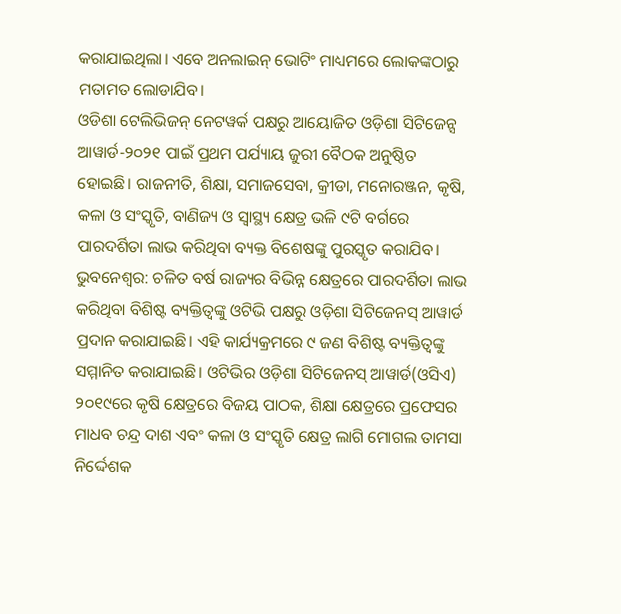କରାଯାଇଥିଲା। ଏବେ ଅନଲାଇନ୍ ଭୋଟିଂ ମାଧ୍ୟମରେ ଲୋକଙ୍କଠାରୁ ମତାମତ ଲୋଡାଯିବ।
ଓଡିଶା ଟେଲିଭିଜନ୍ ନେଟୱର୍କ ପକ୍ଷରୁ ଆୟୋଜିତ ଓଡ଼ିଶା ସିଟିଜେନ୍ସ ଆୱାର୍ଡ-୨୦୨୧ ପାଇଁ ପ୍ରଥମ ପର୍ଯ୍ୟାୟ ଜୁରୀ ବୈଠକ ଅନୁଷ୍ଠିତ ହୋଇଛି। ରାଜନୀତି, ଶିକ୍ଷା, ସମାଜସେବା, କ୍ରୀଡା, ମନୋରଞ୍ଜନ, କୃଷି, କଳା ଓ ସଂସ୍କୃତି, ବାଣିଜ୍ୟ ଓ ସ୍ୱାସ୍ଥ୍ୟ କ୍ଷେତ୍ର ଭଳି ୯ଟି ବର୍ଗରେ ପାରଦର୍ଶିତା ଲାଭ କରିଥିବା ବ୍ୟକ୍ତ ବିଶେଷଙ୍କୁ ପୁରସ୍କୃତ କରାଯିବ।
ଭୁବନେଶ୍ୱର: ଚଳିତ ବର୍ଷ ରାଜ୍ୟର ବିଭିନ୍ନ କ୍ଷେତ୍ରରେ ପାରଦର୍ଶିତା ଲାଭ କରିଥିବା ବିଶିଷ୍ଟ ବ୍ୟକ୍ତିତ୍ୱଙ୍କୁ ଓଟିଭି ପକ୍ଷରୁ ଓଡ଼ିଶା ସିଟିଜେନସ୍ ଆୱାର୍ଡ ପ୍ରଦାନ କରାଯାଇଛି। ଏହି କାର୍ଯ୍ୟକ୍ରମରେ ୯ ଜଣ ବିଶିଷ୍ଟ ବ୍ୟକ୍ତିତ୍ୱଙ୍କୁ ସମ୍ମାନିତ କରାଯାଇଛି। ଓଟିଭିର ଓଡ଼ିଶା ସିଟିଜେନସ୍ ଆୱାର୍ଡ(ଓସିଏ) ୨୦୧୯ରେ କୃଷି କ୍ଷେତ୍ରରେ ବିଜୟ ପାଠକ, ଶିକ୍ଷା କ୍ଷେତ୍ରରେ ପ୍ରଫେସର ମାଧବ ଚନ୍ଦ୍ର ଦାଶ ଏବଂ କଳା ଓ ସଂସ୍କୃତି କ୍ଷେତ୍ର ଲାଗି ମୋଗଲ ତାମସା ନିର୍ଦ୍ଦେଶକ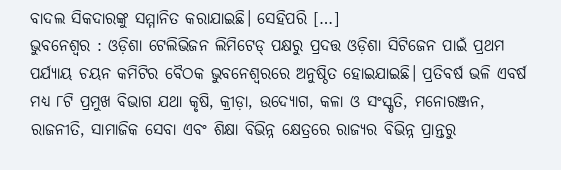ବାଦଲ ସିକଦାରଙ୍କୁ ସମ୍ମାନିତ କରାଯାଇଛି। ସେହିପରି […]
ଭୁବନେଶ୍ୱର : ଓଡ଼ିଶା ଟେଲିଭିଜନ ଲିମିଟେଡ୍ ପକ୍ଷରୁ ପ୍ରଦତ୍ତ ଓଡ଼ିଶା ସିଟିଜେନ ପାଇଁ ପ୍ରଥମ ପର୍ଯ୍ୟାୟ ଚୟନ କମିଟିର ବୈଠକ ଭୁବନେଶ୍ୱରରେ ଅନୁଷ୍ଠିତ ହୋଇଯାଇଛି। ପ୍ରତିବର୍ଷ ଭଳି ଏବର୍ଷ ମଧ୍ୟ ୮ଟି ପ୍ରମୁଖ ବିଭାଗ ଯଥା କୃଷି, କ୍ରୀଡ଼ା, ଉଦ୍ୟୋଗ, କଳା ଓ ସଂସ୍କୃତି, ମନୋରଞ୍ଜନ, ରାଜନୀତି, ସାମାଜିକ ସେବା ଏବଂ ଶିକ୍ଷା ବିଭିନ୍ନ କ୍ଷେତ୍ରରେ ରାଜ୍ୟର ବିଭିନ୍ନ ପ୍ରାନ୍ତରୁ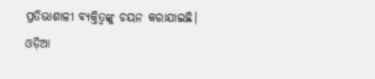ପ୍ରତିଭାଶାଳୀ ବ୍ୟକ୍ତିତ୍ୱଙ୍କୁ ଚୟନ କରାଯାଇଛି। ଓଡ଼ିଆ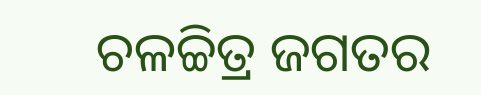ଚଳଚ୍ଚିତ୍ର ଜଗତର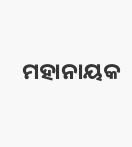ମହାନାୟକ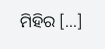ମିହିର […]